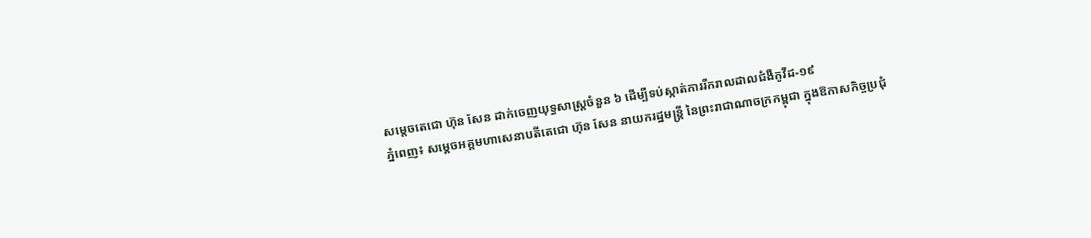សម្ដេចតេជោ ហ៊ុន សែន ដាក់ចេញយុទ្ធសាស្ត្រចំនួន ៦ ដើម្បីទប់ស្កាត់ការរីករាលដាលជំងឺកូវីដ-១៩
ភ្នំពេញ៖ សម្ដេចអគ្គមហាសេនាបតីតេជោ ហ៊ុន សែន នាយករដ្ឋមន្ត្រី នៃព្រះរាជាណាចក្រកម្ពុជា ក្នុងឱកាសកិច្ចប្រជុំ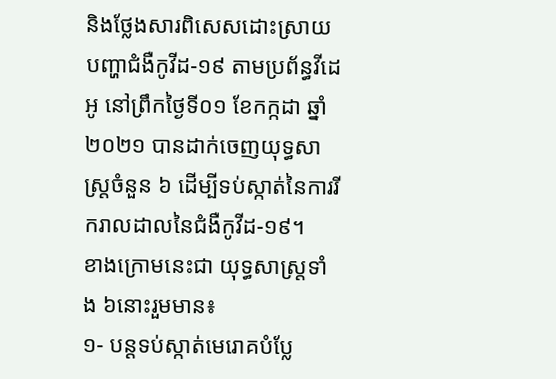និងថ្លែងសារពិសេសដោះស្រាយបញ្ហាជំងឺកូវីដ-១៩ តាមប្រព័ន្ធវីដេអូ នៅព្រឹកថ្ងៃទី០១ ខែកក្កដា ឆ្នាំ២០២១ បានដាក់ចេញយុទ្ធសាស្ត្រចំនួន ៦ ដើម្បីទប់ស្កាត់នៃការរីករាលដាលនៃជំងឺកូវីដ-១៩។
ខាងក្រោមនេះជា យុទ្ធសាស្ត្រទាំង ៦នោះរួមមាន៖
១- បន្តទប់ស្កាត់មេរោគបំប្លែ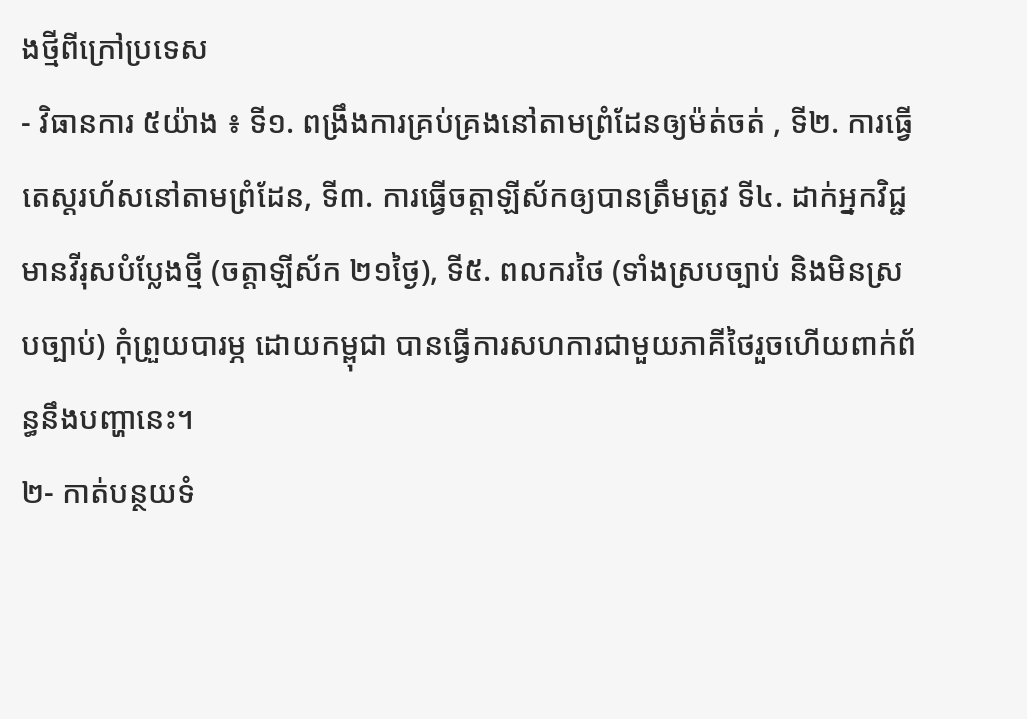ងថ្មីពីក្រៅប្រទេស
- វិធានការ ៥យ៉ាង ៖ ទី១. ពង្រឹងការគ្រប់គ្រងនៅតាមព្រំដែនឲ្យម៉ត់ចត់ , ទី២. ការធ្វើតេស្តរហ័សនៅតាមព្រំដែន, ទី៣. ការធ្វើចត្តាឡីស័កឲ្យបានត្រឹមត្រូវ ទី៤. ដាក់អ្នកវិជ្ជមានវីរុសបំប្លែងថ្មី (ចត្តាឡីស័ក ២១ថ្ងៃ), ទី៥. ពលករថៃ (ទាំងស្របច្បាប់ និងមិនស្របច្បាប់) កុំព្រួយបារម្ភ ដោយកម្ពុជា បានធ្វើការសហការជាមួយភាគីថៃរួចហើយពាក់ព័ន្ធនឹងបញ្ហានេះ។
២- កាត់បន្ថយទំ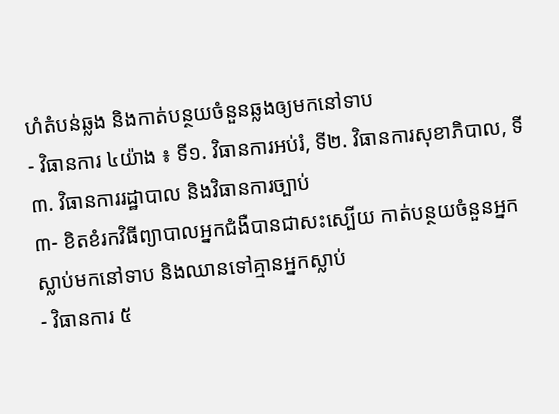ហំតំបន់ឆ្លង និងកាត់បន្ថយចំនួនឆ្លងឲ្យមកនៅទាប
- វិធានការ ៤យ៉ាង ៖ ទី១. វិធានការអប់រំ, ទី២. វិធានការសុខាភិបាល, ទី៣. វិធានការរដ្ឋាបាល និងវិធានការច្បាប់
៣- ខិតខំរកវិធីព្យាបាលអ្នកជំងឺបានជាសះស្បើយ កាត់បន្ថយចំនួនអ្នកស្លាប់មកនៅទាប និងឈានទៅគ្មានអ្នកស្លាប់
- វិធានការ ៥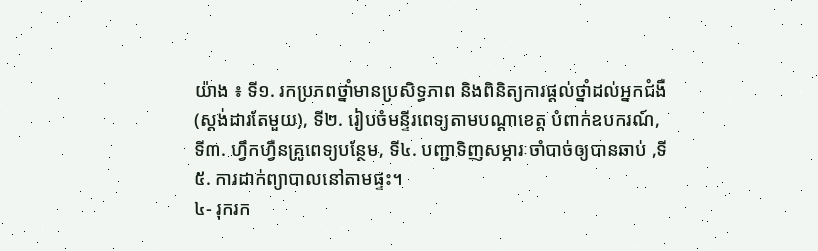យ៉ាង ៖ ទី១. រកប្រភពថ្នាំមានប្រសិទ្ធភាព និងពិនិត្យការផ្ដល់ថ្នាំដល់អ្នកជំងឺ(ស្ដង់ដារតែមួយ), ទី២. រៀបចំមន្ទីរពេទ្យតាមបណ្ដាខេត្ត បំពាក់ឧបករណ៍, ទី៣. ហ្វឹកហ្វឺនគ្រូពេទ្យបន្ថែម, ទី៤. បញ្ជាទិញសម្ភារៈចាំបាច់ឲ្យបានឆាប់ ,ទី៥. ការដាក់ព្យាបាលនៅតាមផ្ទះ។
៤- រុករក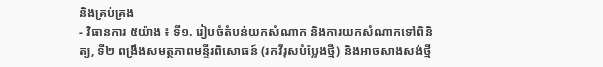និងគ្រប់គ្រង
- វិធានការ ៥យ៉ាង ៖ ទី១. រៀបចំតំបន់យកសំណាក និងការយកសំណាកទៅពិនិត្យ, ទី២ ពង្រឹងសមត្ថភាពមន្ទីរពិសោធន៍ (រកវីរុសបំប្លែងថ្មី) និងអាចសាងសង់ថ្មី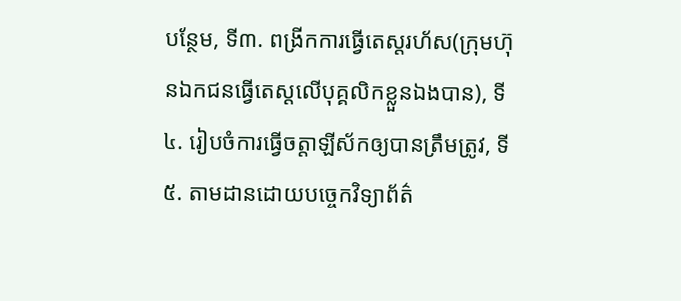បន្ថែម, ទី៣. ពង្រីកការធ្វើតេស្តរហ័ស(ក្រុមហ៊ុនឯកជនធ្វើតេស្តលើបុគ្គលិកខ្លួនឯងបាន), ទី៤. រៀបចំការធ្វើចត្តាឡីស័កឲ្យបានត្រឹមត្រូវ, ទី៥. តាមដានដោយបច្ចេកវិទ្យាព័ត៌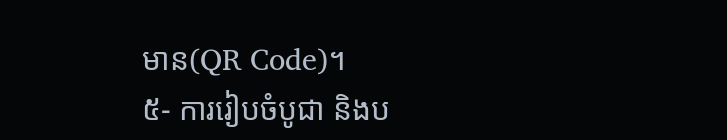មាន(QR Code)។
៥- ការរៀបចំបូជា និងប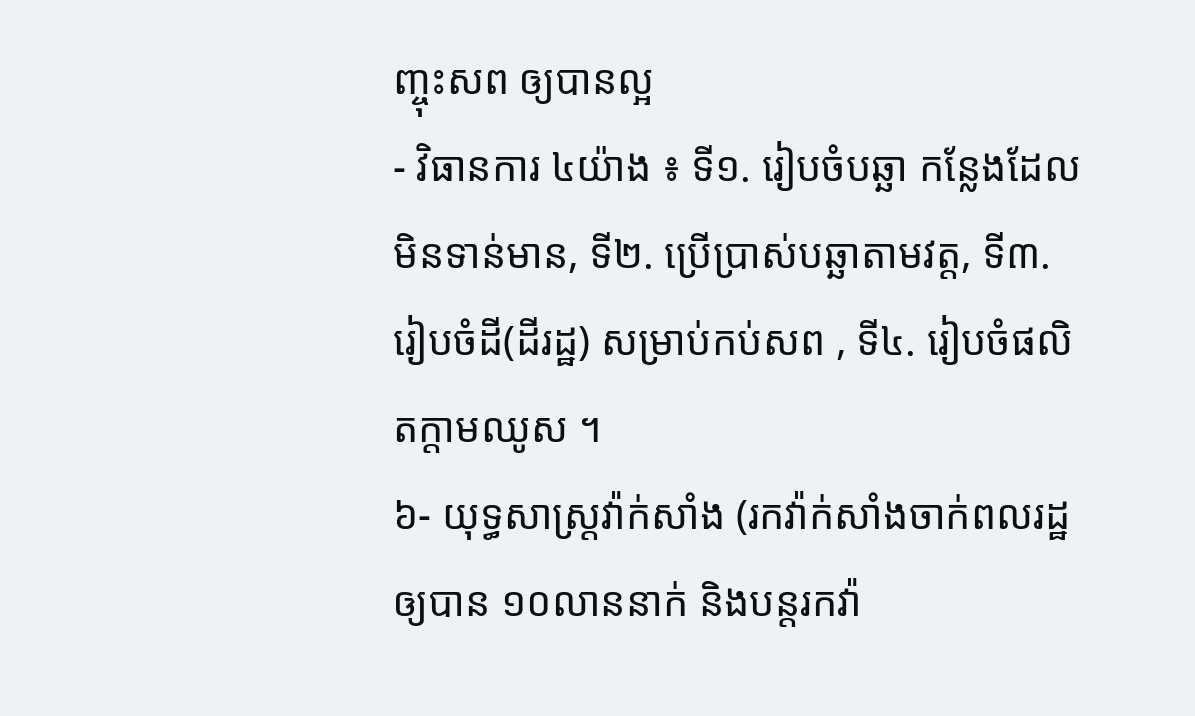ញ្ចុះសព ឲ្យបានល្អ
- វិធានការ ៤យ៉ាង ៖ ទី១. រៀបចំបឆ្ឆា កន្លែងដែលមិនទាន់មាន, ទី២. ប្រើប្រាស់បឆ្ឆាតាមវត្ត, ទី៣. រៀបចំដី(ដីរដ្ឋ) សម្រាប់កប់សព , ទី៤. រៀបចំផលិតក្ដាមឈូស ។
៦- យុទ្ធសាស្ត្រវ៉ាក់សាំង (រកវ៉ាក់សាំងចាក់ពលរដ្ឋឲ្យបាន ១០លាននាក់ និងបន្តរកវ៉ា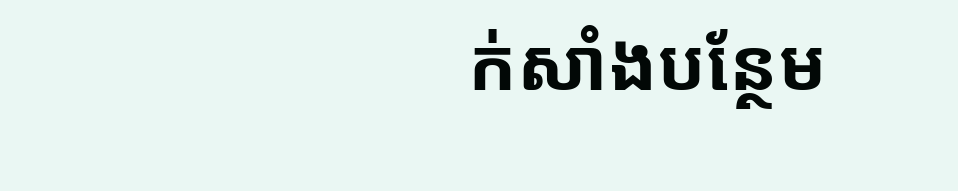ក់សាំងបន្ថែម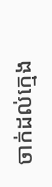ចាក់ដល់ក្មេង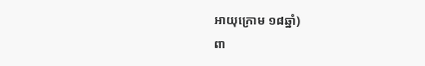អាយុក្រោម ១៨ឆ្នាំ)
ពា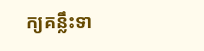ក្យគន្លឹះទា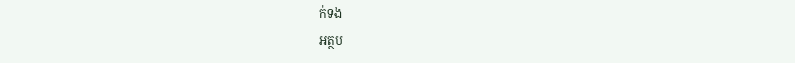ក់ទង
អត្ថប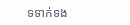ទទាក់ទង